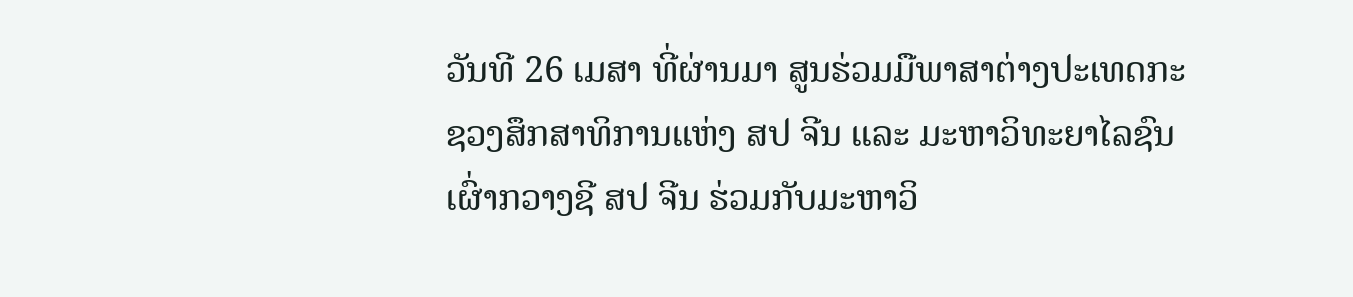ວັນທີ 26 ເມສາ ທີ່ຜ່ານມາ ສູນຮ່ວມມືພາສາຕ່າງປະເທດກະຊວງສຶກສາທິການແຫ່ງ ສປ ຈີນ ແລະ ມະຫາວິທະຍາໄລຊົນເຜົ່າກວາງຊີ ສປ ຈີນ ຮ່ວມກັບມະຫາວິ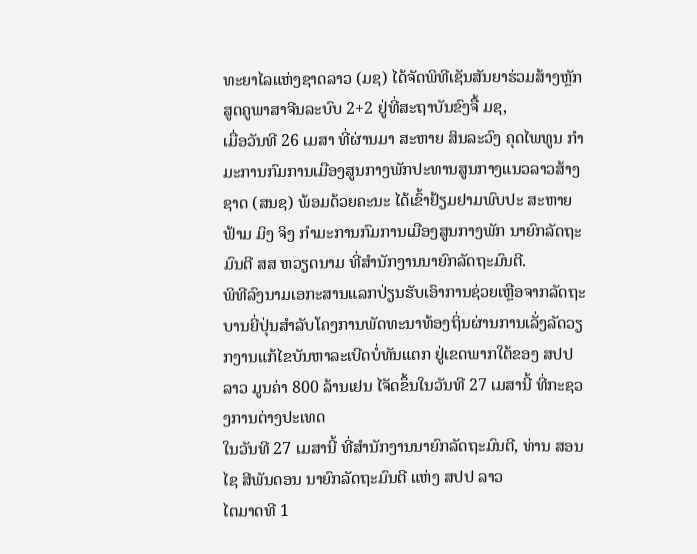ທະຍາໄລແຫ່ງຊາດລາວ (ມຊ) ໄດ້ຈັດພິທີເຊັນສັນຍາຮ່ວມສ້າງຫຼັກສູດຄູພາສາຈີນລະບົບ 2+2 ຢູ່ທີ່ສະຖາບັນຂົງຈື້ ມຊ,
ເມື່ອວັນທີ 26 ເມສາ ທີ່ຜ່ານມາ ສະຫາຍ ສິນລະວົງ ຄຸດໄພທູນ ກໍາມະການກົມການເມືອງສູນກາງພັກປະທານສູນກາງແນວລາວສ້າງຊາດ (ສນຊ) ພ້ອມດ້ວຍຄະນະ ໄດ້ເຂົ້າຢ້ຽມຢາມພົບປະ ສະຫາຍ ຟ້າມ ມິງ ຈິງ ກຳມະການກົມການເມືອງສູນກາງພັກ ນາຍົກລັດຖະມົນຕີ ສສ ຫວຽດນາມ ທີ່ສຳນັກງານນາຍົກລັດຖະມົນຕີ.
ພິທີລົງນາມເອກະສານແລກປ່ຽນຮັບເອົາການຊ່ວຍເຫຼືອຈາກລັດຖະບານຍີ່ປຸ່ນສໍາລັບໂຄງການພັດທະນາທ້ອງຖິ່ນຜ່ານການເລັ່ງລັດວຽກງານແກ້ໄຂບັນຫາລະເບີດບໍ່ທັນແຕກ ຢູ່ເຂດພາກໃຕ້ຂອງ ສປປ ລາວ ມູນຄ່າ 800 ລ້ານເຢນ ໄຈັດຂຶ້ນໃນວັນທີ 27 ເມສານີ້ ທີ່ກະຊວງການຕ່າງປະເທດ
ໃນວັນທີ 27 ເມສານີ້ ທີ່ສໍານັກງານນາຍົກລັດຖະມົນຕີ, ທ່ານ ສອນໄຊ ສີພັນດອນ ນາຍົກລັດຖະມົນຕີ ແຫ່ງ ສປປ ລາວ
ໄຕມາດທີ 1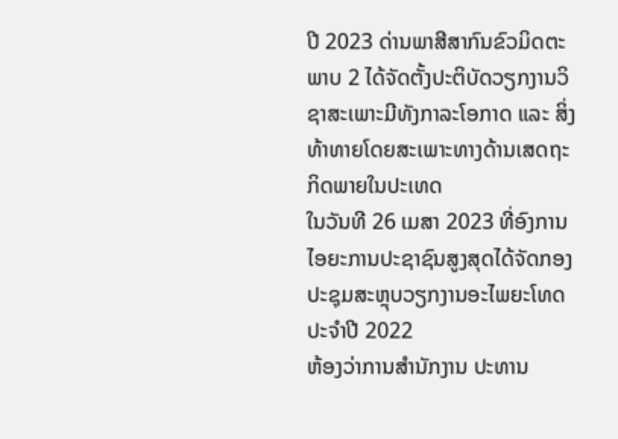ປີ 2023 ດ່ານພາສີສາກົນຂົວມິດຕະພາບ 2 ໄດ້ຈັດຕັ້ງປະຕິບັດວຽກງານວິຊາສະເພາະມີທັງກາລະໂອກາດ ແລະ ສິ່ງທ້າທາຍໂດຍສະເພາະທາງດ້ານເສດຖະກິດພາຍໃນປະເທດ
ໃນວັນທີ 26 ເມສາ 2023 ທີ່ອົງການໄອຍະການປະຊາຊົນສູງສຸດໄດ້ຈັດກອງປະຊຸມສະຫຼຸບວຽກງານອະໄພຍະໂທດ ປະຈຳປີ 2022
ຫ້ອງວ່າການສຳນັກງານ ປະທານ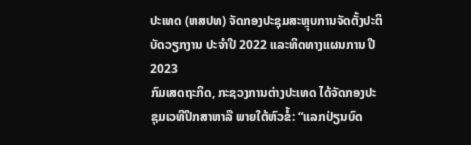ປະເທດ (ຫສປທ) ຈັດກອງປະຊຸມສະຫຼຸບການຈັດຕັ້ງປະຕິບັດວຽກງານ ປະຈຳປີ 2022 ແລະທິດທາງແຜນການ ປີ 2023
ກົມເສດຖະກິດ, ກະຊວງການຕ່າງປະເທດ ໄດ້ຈັດກອງປະຊຸມເວທີປຶກສາຫາລື ພາຍໃຕ້ຫົວຂໍ້: “ແລກປ່ຽນບົດ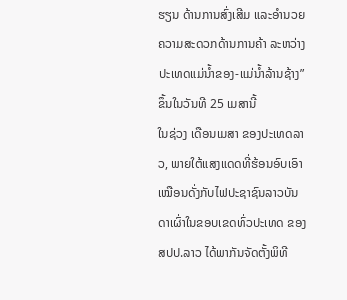ຮຽນ ດ້ານການສົ່ງເສີມ ແລະອໍານວຍຄວາມສະດວກດ້ານການຄ້າ ລະຫວ່າງປະເທດແມ່ນໍ້າຂອງ-ແມ່ນໍ້າລ້ານຊ້າງ”ຂຶ້ນໃນວັນທີ 25 ເມສານີ້
ໃນຊ່ວງ ເດືອນເມສາ ຂອງປະເທດລາວ, ພາຍໃຕ້ແສງແດດທີ່ຮ້ອນອົບເອົາເໝືອນດັ່ງກັບໄຟປະຊາຊົນລາວບັນດາເຜົ່າໃນຂອບເຂດທົ່ວປະເທດ ຂອງ ສປປ.ລາວ ໄດ້ພາກັນຈັດຕັ້ງພິທີ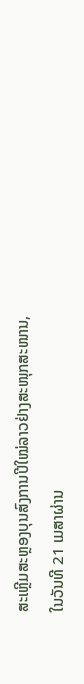ສະເຫຼີມສະຫຼອງບຸນສົງການປີໃໝ່ລາວຢ່າງສະໜຸກສະໜານ,
ໃນວັນທີ 21 ເມສາຜ່ານ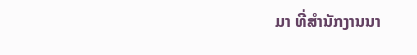ມາ ທີ່ສຳນັກງານນາ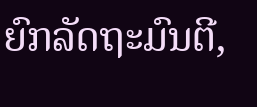ຍົກລັດຖະມົນຕີ,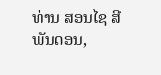ທ່ານ ສອນໄຊ ສີພັນດອນ,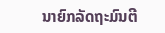ນາຍົກລັດຖະມົນຕີ